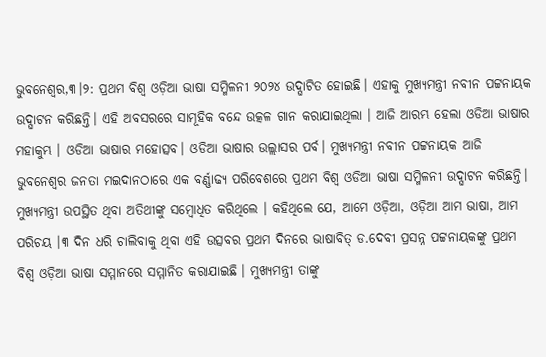ଭୁବନେଶ୍ୱର,୩।୨: ପ୍ରଥମ ବିଶ୍ୱ ଓଡ଼ିଆ ଭାଷା ସମ୍ମିଳନୀ ୨୦୨୪ ଉଦ୍ଘାଟିତ ହୋଇଛି। ଏହାକୁ ମୁଖ୍ୟମନ୍ତ୍ରୀ ନବୀନ ପଟ୍ଟନାୟକ ଉଦ୍ଘାଟନ କରିଛନ୍ତି। ଏହି ଅବସରରେ ସାମୂହିକ ବନ୍ଦେ ଉତ୍କଳ ଗାନ କରାଯାଇଥିଲା । ଆଜି ଆରମ୍ଭ ହେଲା ଓଡିଆ ଭାଷାର ମହାକୁମ୍ଭ । ଓଡିଆ ଭାଷାର ମହୋତ୍ସବ। ଓଡିଆ ଭାଷାର ଉଲ୍ଲାସର ପର୍ବ। ମୁଖ୍ୟମନ୍ତ୍ରୀ ନବୀନ ପଟ୍ଟନାୟକ ଆଜି ଭୁବନେଶ୍ବର ଜନତା ମଇଦାନଠାରେ ଏକ ବର୍ଣ୍ଣାଢ୍ୟ ପରିବେଶରେ ପ୍ରଥମ ବିଶ୍ବ ଓଡିଆ ଭାଷା ସମ୍ମିଳନୀ ଉଦ୍ଘାଟନ କରିଛନ୍ତି। ମୁଖ୍ୟମନ୍ତ୍ରୀ ଉପସ୍ଥିତ ଥିବା ଅତିଥୀଙ୍କୁ ସମ୍ବୋଧିତ କରିଥିଲେ । କହିଥିଲେ ଯେ, ଆମେ ଓଡ଼ିଆ, ଓଡ଼ିଆ ଆମ ଭାଷା, ଆମ ପରିଚୟ ।୩ ଦିନ ଧରି ଚାଲିବାକୁ ଥିବା ଏହି ଉତ୍ସବର ପ୍ରଥମ ଦିନରେ ଭାଷାବିତ୍ ଡ.ଦେବୀ ପ୍ରସନ୍ନ ପଟ୍ଟନାୟକଙ୍କୁ ପ୍ରଥମ ବିଶ୍ୱ ଓଡ଼ିଆ ଭାଷା ସମ୍ମାନରେ ସମ୍ମାନିତ କରାଯାଇଛି । ମୁଖ୍ୟମନ୍ତ୍ରୀ ତାଙ୍କୁ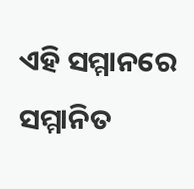ଏହି ସମ୍ମାନରେ ସମ୍ମାନିତ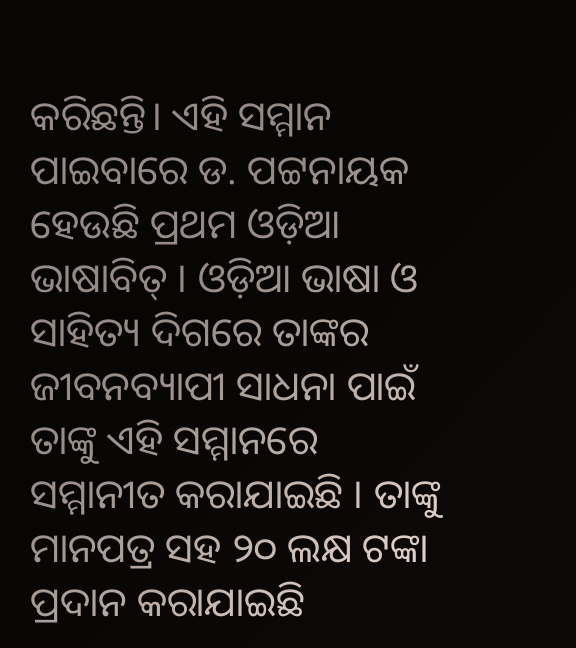କରିଛନ୍ତି। ଏହି ସମ୍ମାନ ପାଇବାରେ ଡ. ପଟ୍ଟନାୟକ ହେଉଛି ପ୍ରଥମ ଓଡ଼ିଆ ଭାଷାବିତ୍ । ଓଡ଼ିଆ ଭାଷା ଓ ସାହିତ୍ୟ ଦିଗରେ ତାଙ୍କର ଜୀବନବ୍ୟାପୀ ସାଧନା ପାଇଁ ତାଙ୍କୁ ଏହି ସମ୍ମାନରେ ସମ୍ମାନୀତ କରାଯାଇଛି । ତାଙ୍କୁ ମାନପତ୍ର ସହ ୨୦ ଲକ୍ଷ ଟଙ୍କା ପ୍ରଦାନ କରାଯାଇଛି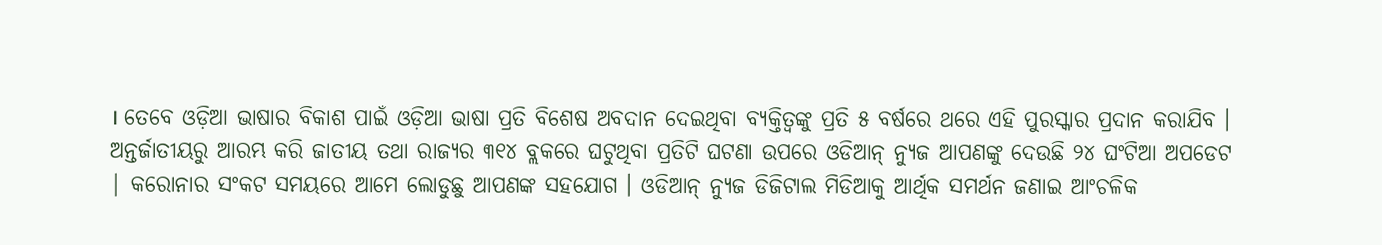। ତେବେ ଓଡ଼ିଆ ଭାଷାର ବିକାଶ ପାଇଁ ଓଡ଼ିଆ ଭାଷା ପ୍ରତି ବିଶେଷ ଅବଦାନ ଦେଇଥିବା ବ୍ୟକ୍ତିତ୍ୱଙ୍କୁ ପ୍ରତି ୫ ବର୍ଷରେ ଥରେ ଏହି ପୁରସ୍କାର ପ୍ରଦାନ କରାଯିବ ।
ଅନ୍ତର୍ଜାତୀୟରୁ ଆରମ୍ଭ କରି ଜାତୀୟ ତଥା ରାଜ୍ୟର ୩୧୪ ବ୍ଲକରେ ଘଟୁଥିବା ପ୍ରତିଟି ଘଟଣା ଉପରେ ଓଡିଆନ୍ ନ୍ୟୁଜ ଆପଣଙ୍କୁ ଦେଉଛି ୨୪ ଘଂଟିଆ ଅପଡେଟ | କରୋନାର ସଂକଟ ସମୟରେ ଆମେ ଲୋଡୁଛୁ ଆପଣଙ୍କ ସହଯୋଗ । ଓଡିଆନ୍ ନ୍ୟୁଜ ଡିଜିଟାଲ ମିଡିଆକୁ ଆର୍ଥିକ ସମର୍ଥନ ଜଣାଇ ଆଂଚଳିକ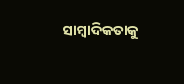ସାମ୍ବାଦିକତାକୁ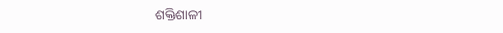ଶକ୍ତିଶାଳୀ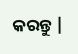କରନ୍ତୁ |